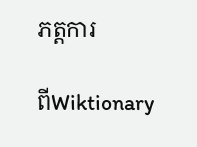ភត្តការ

ពីWiktionary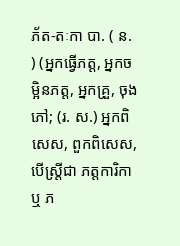ភ័ត-តៈកា បា. ( ន. ) (អ្នកធ្វើភត្ត, អ្នកចម្អិនភត្ត, អ្នកគ្រួ, ចុងភៅ; (រ. ស.) អ្នកពិសេស, ពួកពិសេស, បើស្ត្រីជា ភត្តការិកា ឬ ភ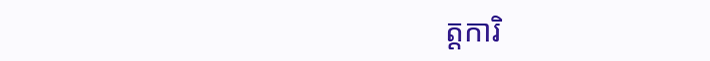ត្តការិ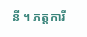នី ។ ភត្តការី